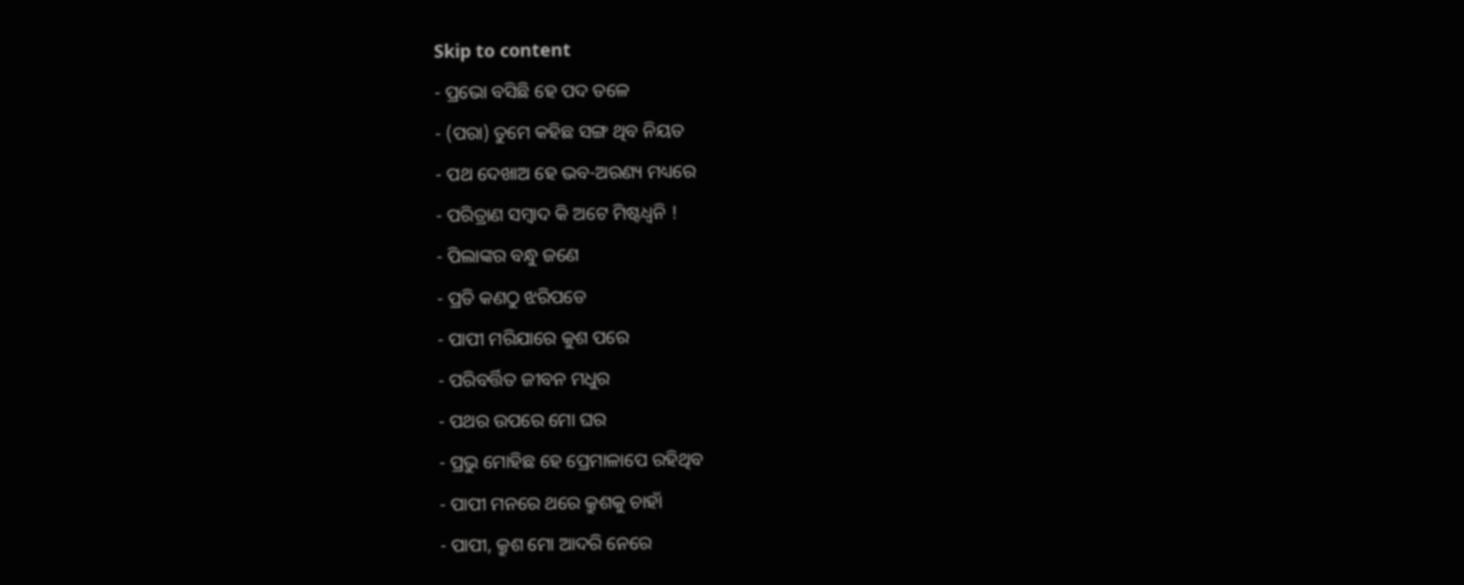Skip to content
- ପ୍ରଭୋ ବସିଛି ହେ ପଦ ତଳେ
- (ପରା) ତୁମେ କହିଛ ସଙ୍ଗ ଥିବ ନିୟତ
- ପଥ ଦେଖାଅ ହେ ଭବ-ଅରଣ୍ୟ ମଧ୍ୟରେ
- ପରିତ୍ରାଣ ସମ୍ବାଦ କି ଅଟେ ମିଷ୍ଟଧ୍ୱନି !
- ପିଲାଙ୍କର ବନ୍ଧୁ ଜଣେ
- ପ୍ରତି କଣଠୁ ଝରିପଡେ
- ପାପୀ ମରିଯାରେ କୁଶ ପରେ
- ପରିବର୍ତ୍ତିତ ଜୀବନ ମଧୁର
- ପଥର ଉପରେ ମୋ ଘର
- ପ୍ରଭୁ ମୋହିଛ ହେ ପ୍ରେମାଳାପେ ରହିଥିବ
- ପାପୀ ମନରେ ଥରେ କ୍ରୁଶକୁ ଚାହାଁ
- ପାପୀ, କ୍ରୁଶ ମୋ ଆଦରି ନେରେ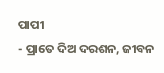ପାପୀ
- ପ୍ରାତେ ଦିଅ ଦରଶନ, ଜୀବନ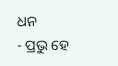ଧନ
- ପ୍ରଭୁ ହେ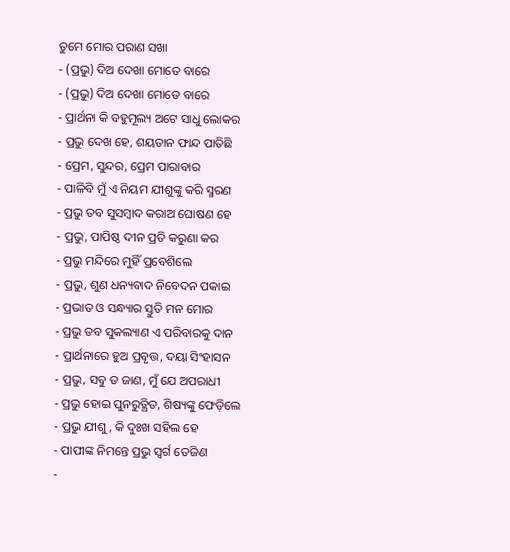ତୁମେ ମୋର ପରାଣ ସଖା
- (ପ୍ରଭୁ) ଦିଅ ଦେଖା ମୋତେ ବାରେ
- (ପ୍ରଭୁ) ଦିଅ ଦେଖା ମୋତେ ବାରେ
- ପ୍ରାର୍ଥନା କି ବହୁମୂଲ୍ୟ ଅଟେ ସାଧୁ ଲୋକର
- ପ୍ରଭୁ ଦେଖ ହେ, ଶୟତାନ ଫାନ୍ଦ ପାତିଛି
- ପ୍ରେମ, ସୁନ୍ଦର, ପ୍ରେମ ପାରାବାର
- ପାଳିବି ମୁଁ ଏ ନିୟମ ଯୀଶୁଙ୍କୁ କରି ସ୍ମରଣ
- ପ୍ରଭୁ ତବ ସୁସମ୍ବାଦ କରାଅ ଘୋଷଣ ହେ
- ପ୍ରଭୁ, ପାପିଷ୍ଠ ଦୀନ ପ୍ରତି କରୁଣା କର
- ପ୍ରଭୁ ମନ୍ଦିରେ ମୁହିଁ ପ୍ରବେଶିଲେ
- ପ୍ରଭୁ, ଶୁଣ ଧନ୍ୟବାଦ ନିବେଦନ ପକାଇ
- ପ୍ରଭାତ ଓ ସନ୍ଧ୍ୟାର ସ୍ତୁତି ମନ ମୋର
- ପ୍ରଭୁ ତବ ସୁକଲ୍ୟାଣ ଏ ପରିବାରକୁ ଦାନ
- ପ୍ରାର୍ଥନାରେ ହୁଅ ପ୍ରବୃତ୍ତ, ଦୟା ସିଂହାସନ
- ପ୍ରଭୁ, ସବୁ ତ ଜାଣ, ମୁଁ ଯେ ଅପରାଧୀ
- ପ୍ରଭୁ ହୋଇ ପୁନରୁତ୍ଥିତ, ଶିଷ୍ୟଙ୍କୁ ଫେଡ଼ିଲେ
- ପ୍ରଭୁ ଯୀଶୁ, କି ଦୁଃଖ ସହିଲ ହେ
- ପାପୀଙ୍କ ନିମନ୍ତେ ପ୍ରଭୁ ସ୍ୱର୍ଗ ତେଜିଣ
-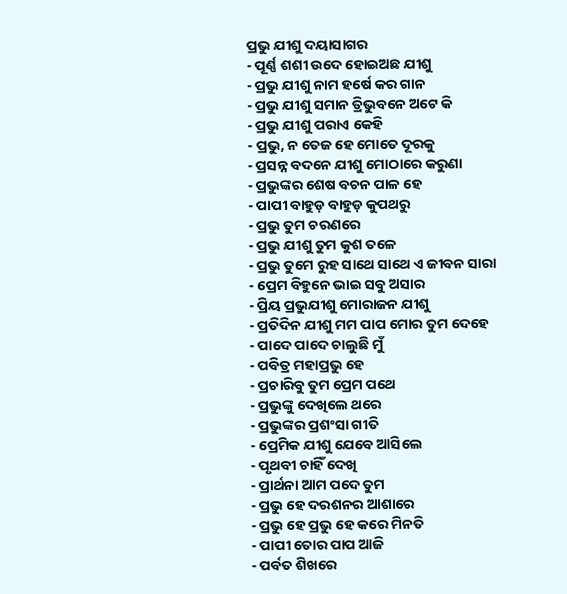ପ୍ରଭୁ ଯୀଶୁ ଦୟାସାଗର
- ପୂର୍ଣ୍ଣ ଶଶୀ ଉଦେ ହୋଇଅଛ ଯୀଶୁ
- ପ୍ରଭୁ ଯୀଶୁ ନାମ ହର୍ଷେ କର ଗାନ
- ପ୍ରଭୁ ଯୀଶୁ ସମାନ ତ୍ରିଭୁବନେ ଅଟେ କି
- ପ୍ରଭୁ ଯୀଶୁ ପରାଏ କେହି
- ପ୍ରଭୁ, ନ ତେଜ ହେ ମୋତେ ଦୂରକୁ
- ପ୍ରସନ୍ନ ବଦନେ ଯୀଶୁ ମୋଠାରେ କରୁଣା
- ପ୍ରଭୁଙ୍କର ଶେଷ ବଚନ ପାଳ ହେ
- ପାପୀ ବାହୁଡ଼ ବାହୁଡ଼ କୁପଥରୁ
- ପ୍ରଭୁ ତୁମ ଚରଣରେ
- ପ୍ରଭୁ ଯୀଶୁ ତୁମ କୁଶ ତଳେ
- ପ୍ରଭୁ ତୁମେ ରୁହ ସାଥେ ସାଥେ ଏ ଜୀବନ ସାରା
- ପ୍ରେମ ବିହୁନେ ଭାଇ ସବୁ ଅସାର
- ପ୍ରିୟ ପ୍ରଭୁଯୀଶୁ ମୋରାଜନ ଯୀଶୁ
- ପ୍ରତିଦିନ ଯୀଶୁ ମମ ପାପ ମୋର ତୁମ ଦେହେ
- ପାଦେ ପାଦେ ଚାଲୁଛି ମୁଁ
- ପବିତ୍ର ମହାପ୍ରଭୁ ହେ
- ପ୍ରଚାରିବୁ ତୁମ ପ୍ରେମ ପଥେ
- ପ୍ରଭୁଙ୍କୁ ଦେଖିଲେ ଥରେ
- ପ୍ରଭୁଙ୍କର ପ୍ରଶଂସା ଗୀତି
- ପ୍ରେମିକ ଯୀଶୁ ଯେବେ ଆସିଲେ
- ପୃଥବୀ ଚାହିଁ ଦେଖି
- ପ୍ରାର୍ଥନା ଆମ ପଦେ ତୁମ
- ପ୍ରଭୁ ହେ ଦରଶନର ଆଶାରେ
- ପ୍ରଭୁ ହେ ପ୍ରଭୁ ହେ କରେ ମିନତି
- ପାପୀ ତୋର ପାପ ଆଜି
- ପର୍ବତ ଶିଖରେ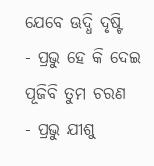ଯେବେ ଊଦ୍ଧି ଦୃଷ୍ଟି
- ପ୍ରଭୁ ହେ କି ଦେଇ ପୂଜିବି ତୁମ ଚରଣ
- ପ୍ରଭୁ ଯୀଶୁ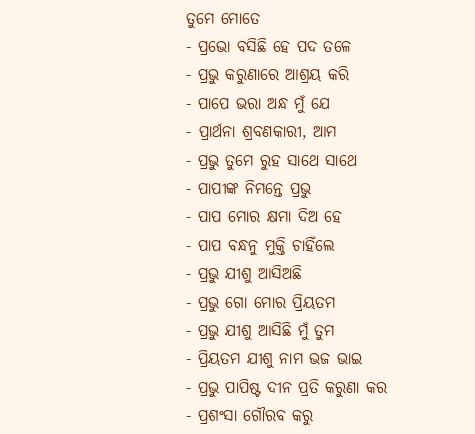ତୁମେ ମୋତେ
- ପ୍ରଭୋ ବସିଛି ହେ ପଦ ତଳେ
- ପ୍ରଭୁ କରୁଣାରେ ଆଶ୍ରୟ କରି
- ପାପେ ଭରା ଅନ୍ଧ ମୁଁ ଯେ
- ପ୍ରାର୍ଥନା ଶ୍ରବଣକାରୀ, ଆମ
- ପ୍ରଭୁ ତୁମେ ରୁହ ସାଥେ ସାଥେ
- ପାପୀଙ୍କ ନିମନ୍ତେ ପ୍ରଭୁ
- ପାପ ମୋର କ୍ଷମା ଦିଅ ହେ
- ପାପ ବନ୍ଧନୁ ମୁକ୍ତି ଚାହିଁଲେ
- ପ୍ରଭୁ ଯୀଶୁ ଆସିଅଛି
- ପ୍ରଭୁ ଗୋ ମୋର ପ୍ରିୟତମ
- ପ୍ରଭୁ ଯୀଶୁ ଆସିଛି ମୁଁ ତୁମ
- ପ୍ରିୟତମ ଯୀଶୁ ନାମ ଭଜ ଭାଇ
- ପ୍ରଭୁ ପାପିଷ୍ଟ ଦୀନ ପ୍ରତି କରୁଣା କର
- ପ୍ରଶଂସା ଗୌରବ କରୁ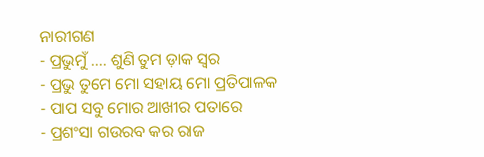ନାରୀଗଣ
- ପ୍ରଭୁମୁଁ …. ଶୁଣି ତୁମ ଡ଼ାକ ସ୍ଵର
- ପ୍ରଭୁ ତୁମେ ମୋ ସହାୟ ମୋ ପ୍ରତିପାଳକ
- ପାପ ସବୁ ମୋର ଆଖୀର ପତାରେ
- ପ୍ରଶଂସା ଗଉରବ କର ରାଜ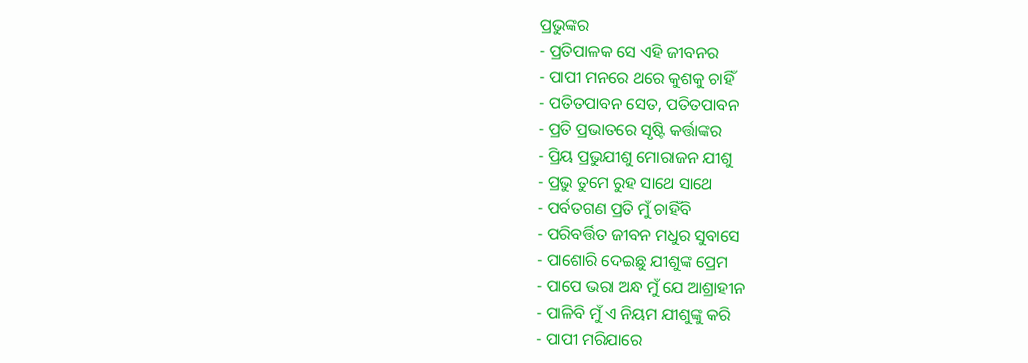ପ୍ରଭୁଙ୍କର
- ପ୍ରତିପାଳକ ସେ ଏହି ଜୀବନର
- ପାପୀ ମନରେ ଥରେ କୁଶକୁ ଚାହିଁ
- ପତିତପାବନ ସେତ, ପତିତପାବନ
- ପ୍ରତି ପ୍ରଭାତରେ ସୃଷ୍ଟି କର୍ତ୍ତାଙ୍କର
- ପ୍ରିୟ ପ୍ରଭୁଯୀଶୁ ମୋରାଜନ ଯୀଶୁ
- ପ୍ରଭୁ ତୁମେ ରୁହ ସାଥେ ସାଥେ
- ପର୍ବତଗଣ ପ୍ରତି ମୁଁ ଚାହିଁବି
- ପରିବର୍ତ୍ତିତ ଜୀବନ ମଧୁର ସୁବାସେ
- ପାଶୋରି ଦେଇଛୁ ଯୀଶୁଙ୍କ ପ୍ରେମ
- ପାପେ ଭରା ଅନ୍ଧ ମୁଁ ଯେ ଆଶ୍ରାହୀନ
- ପାଳିବି ମୁଁ ଏ ନିୟମ ଯୀଶୁଙ୍କୁ କରି
- ପାପୀ ମରିଯାରେ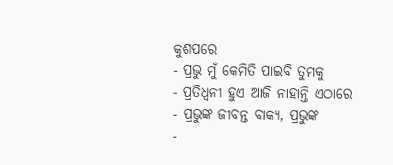କୁଶପରେ
- ପ୍ରଭୁ ମୁଁ କେମିତି ପାଇବି ତୁମକୁ
- ପ୍ରତିଧ୍ବନୀ ହୁଏ ଆଜି ନାହାନ୍ତି ଏଠାରେ
- ପ୍ରଭୁଙ୍କ ଜୀବନ୍ତ ବାକ୍ୟ, ପ୍ରଭୁଙ୍କ
-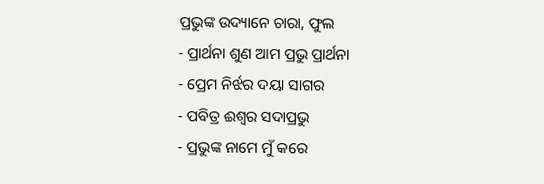ପ୍ରଭୁଙ୍କ ଉଦ୍ୟାନେ ଚାରା, ଫୁଲ
- ପ୍ରାର୍ଥନା ଶୁଣ ଆମ ପ୍ରଭୁ ପ୍ରାର୍ଥନା
- ପ୍ରେମ ନିର୍ଝର ଦୟା ସାଗର
- ପବିତ୍ର ଈଶ୍ବର ସଦାପ୍ରଭୁ
- ପ୍ରଭୁଙ୍କ ନାମେ ମୁଁ କରେ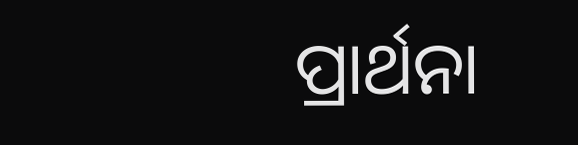ପ୍ରାର୍ଥନା